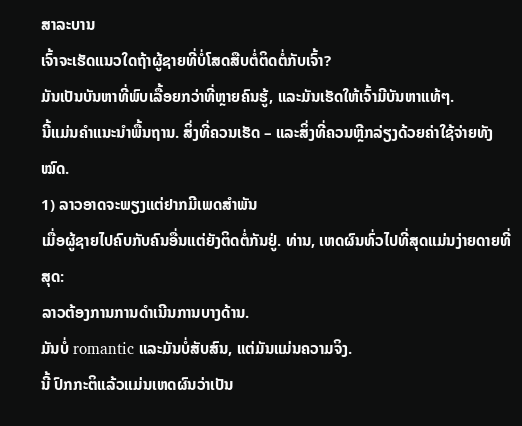ສາລະບານ
ເຈົ້າຈະເຮັດແນວໃດຖ້າຜູ້ຊາຍທີ່ບໍ່ໂສດສືບຕໍ່ຕິດຕໍ່ກັບເຈົ້າ?
ມັນເປັນບັນຫາທີ່ພົບເລື້ອຍກວ່າທີ່ຫຼາຍຄົນຮູ້, ແລະມັນເຮັດໃຫ້ເຈົ້າມີບັນຫາແທ້ໆ.
ນີ້ແມ່ນຄຳແນະນຳພື້ນຖານ. ສິ່ງທີ່ຄວນເຮັດ – ແລະສິ່ງທີ່ຄວນຫຼີກລ່ຽງດ້ວຍຄ່າໃຊ້ຈ່າຍທັງໝົດ.
1) ລາວອາດຈະພຽງແຕ່ຢາກມີເພດສຳພັນ
ເມື່ອຜູ້ຊາຍໄປຄົບກັບຄົນອື່ນແຕ່ຍັງຕິດຕໍ່ກັນຢູ່. ທ່ານ, ເຫດຜົນທົ່ວໄປທີ່ສຸດແມ່ນງ່າຍດາຍທີ່ສຸດ:
ລາວຕ້ອງການການດໍາເນີນການບາງດ້ານ.
ມັນບໍ່ romantic ແລະມັນບໍ່ສັບສົນ, ແຕ່ມັນແມ່ນຄວາມຈິງ.
ນີ້ ປົກກະຕິແລ້ວແມ່ນເຫດຜົນວ່າເປັນ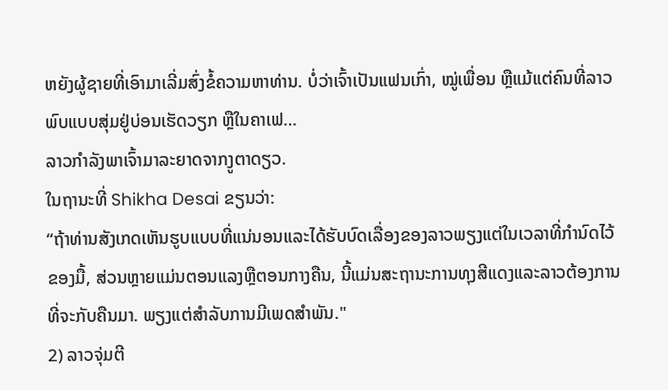ຫຍັງຜູ້ຊາຍທີ່ເອົາມາເລີ່ມສົ່ງຂໍ້ຄວາມຫາທ່ານ. ບໍ່ວ່າເຈົ້າເປັນແຟນເກົ່າ, ໝູ່ເພື່ອນ ຫຼືແມ້ແຕ່ຄົນທີ່ລາວພົບແບບສຸ່ມຢູ່ບ່ອນເຮັດວຽກ ຫຼືໃນຄາເຟ…
ລາວກຳລັງພາເຈົ້າມາລະຍາດຈາກງູຕາດຽວ.
ໃນຖານະທີ່ Shikha Desai ຂຽນວ່າ:
“ຖ້າທ່ານສັງເກດເຫັນຮູບແບບທີ່ແນ່ນອນແລະໄດ້ຮັບບົດເລື່ອງຂອງລາວພຽງແຕ່ໃນເວລາທີ່ກໍານົດໄວ້ຂອງມື້, ສ່ວນຫຼາຍແມ່ນຕອນແລງຫຼືຕອນກາງຄືນ, ນີ້ແມ່ນສະຖານະການທຸງສີແດງແລະລາວຕ້ອງການທີ່ຈະກັບຄືນມາ. ພຽງແຕ່ສໍາລັບການມີເພດສໍາພັນ."
2) ລາວຈຸ່ມຕີ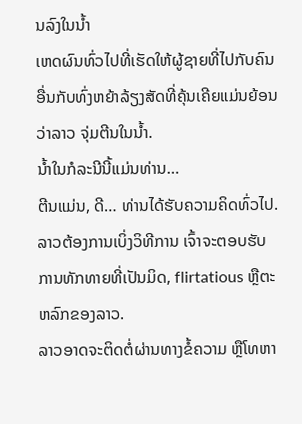ນລົງໃນນ້ຳ
ເຫດຜົນທົ່ວໄປທີ່ເຮັດໃຫ້ຜູ້ຊາຍທີ່ໄປກັບຄົນອື່ນກັບທົ່ງຫຍ້າລ້ຽງສັດທີ່ຄຸ້ນເຄີຍແມ່ນຍ້ອນວ່າລາວ ຈຸ່ມຕີນໃນນ້ຳ.
ນ້ຳໃນກໍລະນີນີ້ແມ່ນທ່ານ…
ຕີນແມ່ນ, ດີ… ທ່ານໄດ້ຮັບຄວາມຄິດທົ່ວໄປ.
ລາວຕ້ອງການເບິ່ງວິທີການ ເຈົ້າຈະຕອບຮັບການທັກທາຍທີ່ເປັນມິດ, flirtatious ຫຼືຕະຫລົກຂອງລາວ.
ລາວອາດຈະຕິດຕໍ່ຜ່ານທາງຂໍ້ຄວາມ ຫຼືໂທຫາ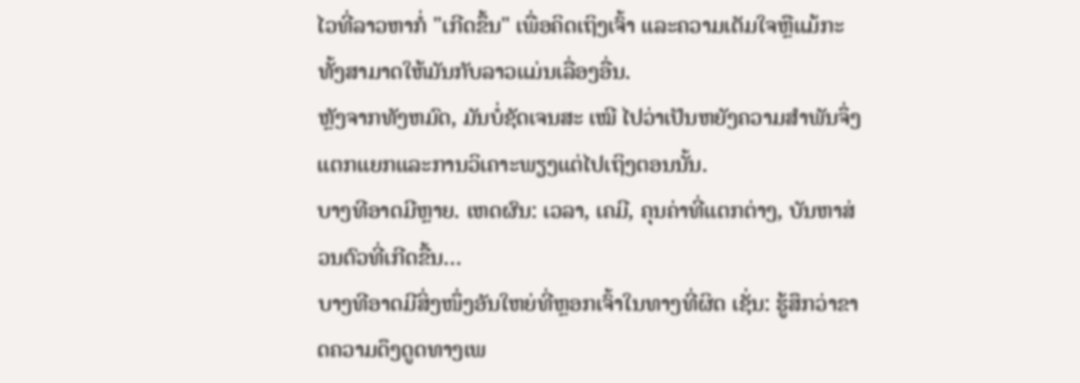ໄວທີ່ລາວຫາກໍ່ "ເກີດຂຶ້ນ" ເພື່ອຄິດເຖິງເຈົ້າ ແລະຄວາມເຕັມໃຈຫຼືແມ້ກະທັ້ງສາມາດໃຫ້ມັນກັບລາວແມ່ນເລື່ອງອື່ນ.
ຫຼັງຈາກທັງຫມົດ, ມັນບໍ່ຊັດເຈນສະ ເໝີ ໄປວ່າເປັນຫຍັງຄວາມສໍາພັນຈຶ່ງແຕກແຍກແລະການວິເຄາະພຽງແຕ່ໄປເຖິງຕອນນັ້ນ.
ບາງທີອາດມີຫຼາຍ. ເຫດຜົນ: ເວລາ, ເຄມີ, ຄຸນຄ່າທີ່ແຕກຕ່າງ, ບັນຫາສ່ວນຕົວທີ່ເກີດຂື້ນ…
ບາງທີອາດມີສິ່ງໜຶ່ງອັນໃຫຍ່ທີ່ຫຼອກເຈົ້າໃນທາງທີ່ຜິດ ເຊັ່ນ: ຮູ້ສຶກວ່າຂາດຄວາມດຶງດູດທາງເພ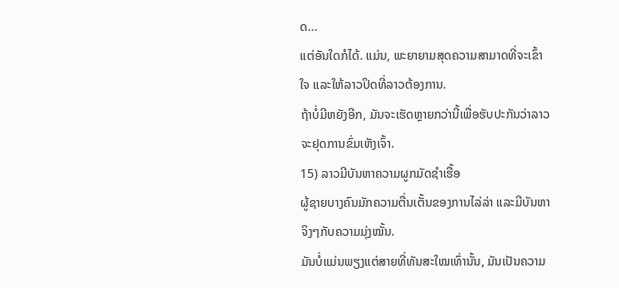ດ…
ແຕ່ອັນໃດກໍໄດ້. ແມ່ນ, ພະຍາຍາມສຸດຄວາມສາມາດທີ່ຈະເຂົ້າໃຈ ແລະໃຫ້ລາວປິດທີ່ລາວຕ້ອງການ.
ຖ້າບໍ່ມີຫຍັງອີກ, ມັນຈະເຮັດຫຼາຍກວ່ານີ້ເພື່ອຮັບປະກັນວ່າລາວຈະຢຸດການຂົ່ມເຫັງເຈົ້າ.
15) ລາວມີບັນຫາຄວາມຜູກມັດຊໍາເຮື້ອ
ຜູ້ຊາຍບາງຄົນມັກຄວາມຕື່ນເຕັ້ນຂອງການໄລ່ລ່າ ແລະມີບັນຫາຈິງໆກັບຄວາມມຸ່ງໝັ້ນ.
ມັນບໍ່ແມ່ນພຽງແຕ່ສາຍທີ່ທັນສະໃໝເທົ່ານັ້ນ, ມັນເປັນຄວາມ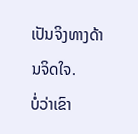ເປັນຈິງທາງດ້ານຈິດໃຈ.
ບໍ່ວ່າເຂົາ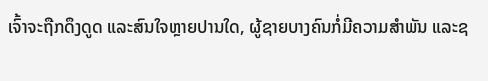ເຈົ້າຈະຖືກດຶງດູດ ແລະສົນໃຈຫຼາຍປານໃດ, ຜູ້ຊາຍບາງຄົນກໍ່ມີຄວາມສໍາພັນ ແລະຊ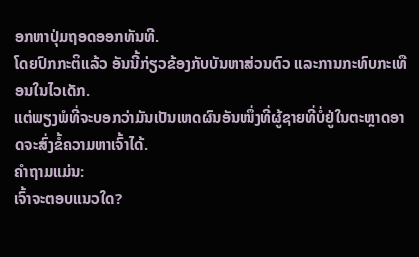ອກຫາປຸ່ມຖອດອອກທັນທີ.
ໂດຍປົກກະຕິແລ້ວ ອັນນີ້ກ່ຽວຂ້ອງກັບບັນຫາສ່ວນຕົວ ແລະການກະທົບກະເທືອນໃນໄວເດັກ.
ແຕ່ພຽງພໍທີ່ຈະບອກວ່າມັນເປັນເຫດຜົນອັນໜຶ່ງທີ່ຜູ້ຊາຍທີ່ບໍ່ຢູ່ໃນຕະຫຼາດອາດຈະສົ່ງຂໍ້ຄວາມຫາເຈົ້າໄດ້.
ຄຳຖາມແມ່ນ:
ເຈົ້າຈະຕອບແນວໃດ?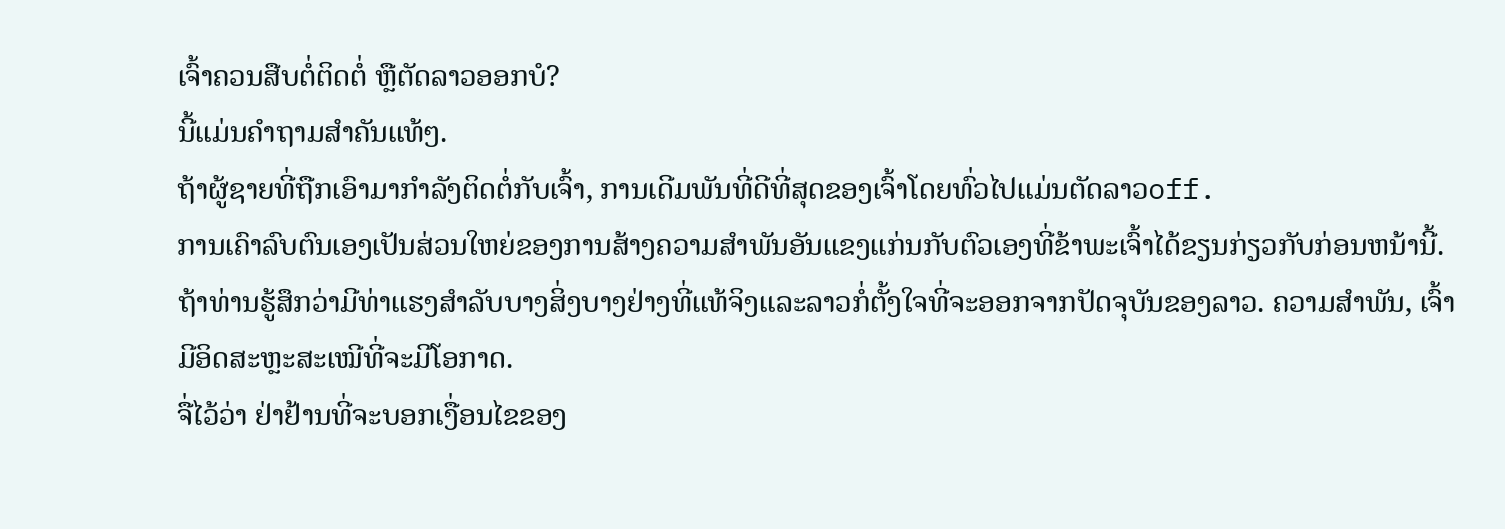ເຈົ້າຄວນສືບຕໍ່ຕິດຕໍ່ ຫຼືຕັດລາວອອກບໍ?
ນີ້ແມ່ນຄຳຖາມສຳຄັນແທ້ໆ.
ຖ້າຜູ້ຊາຍທີ່ຖືກເອົາມາກໍາລັງຕິດຕໍ່ກັບເຈົ້າ, ການເດີມພັນທີ່ດີທີ່ສຸດຂອງເຈົ້າໂດຍທົ່ວໄປແມ່ນຕັດລາວoff.
ການເຄົາລົບຕົນເອງເປັນສ່ວນໃຫຍ່ຂອງການສ້າງຄວາມສໍາພັນອັນແຂງແກ່ນກັບຕົວເອງທີ່ຂ້າພະເຈົ້າໄດ້ຂຽນກ່ຽວກັບກ່ອນຫນ້ານີ້.
ຖ້າທ່ານຮູ້ສຶກວ່າມີທ່າແຮງສໍາລັບບາງສິ່ງບາງຢ່າງທີ່ແທ້ຈິງແລະລາວກໍ່ຕັ້ງໃຈທີ່ຈະອອກຈາກປັດຈຸບັນຂອງລາວ. ຄວາມສຳພັນ, ເຈົ້າມີອິດສະຫຼະສະເໝີທີ່ຈະມີໂອກາດ.
ຈື່ໄວ້ວ່າ ຢ່າຢ້ານທີ່ຈະບອກເງື່ອນໄຂຂອງ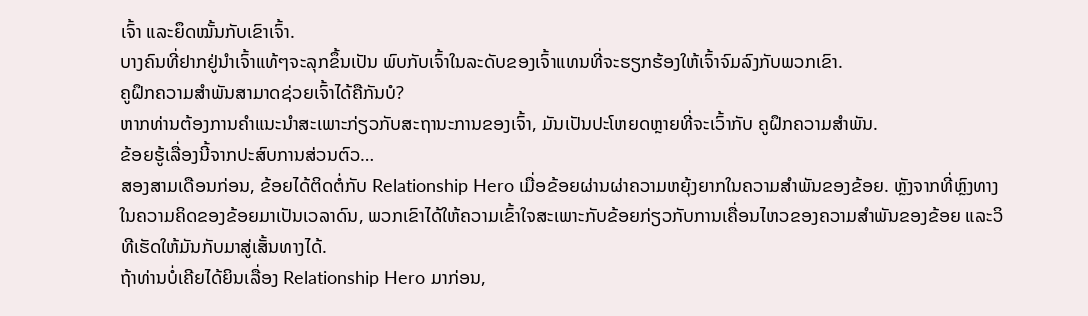ເຈົ້າ ແລະຍຶດໝັ້ນກັບເຂົາເຈົ້າ.
ບາງຄົນທີ່ຢາກຢູ່ນຳເຈົ້າແທ້ໆຈະລຸກຂຶ້ນເປັນ ພົບກັບເຈົ້າໃນລະດັບຂອງເຈົ້າແທນທີ່ຈະຮຽກຮ້ອງໃຫ້ເຈົ້າຈົມລົງກັບພວກເຂົາ.
ຄູຝຶກຄວາມສຳພັນສາມາດຊ່ວຍເຈົ້າໄດ້ຄືກັນບໍ?
ຫາກທ່ານຕ້ອງການຄຳແນະນຳສະເພາະກ່ຽວກັບສະຖານະການຂອງເຈົ້າ, ມັນເປັນປະໂຫຍດຫຼາຍທີ່ຈະເວົ້າກັບ ຄູຝຶກຄວາມສຳພັນ.
ຂ້ອຍຮູ້ເລື່ອງນີ້ຈາກປະສົບການສ່ວນຕົວ…
ສອງສາມເດືອນກ່ອນ, ຂ້ອຍໄດ້ຕິດຕໍ່ກັບ Relationship Hero ເມື່ອຂ້ອຍຜ່ານຜ່າຄວາມຫຍຸ້ງຍາກໃນຄວາມສຳພັນຂອງຂ້ອຍ. ຫຼັງຈາກທີ່ຫຼົງທາງໃນຄວາມຄິດຂອງຂ້ອຍມາເປັນເວລາດົນ, ພວກເຂົາໄດ້ໃຫ້ຄວາມເຂົ້າໃຈສະເພາະກັບຂ້ອຍກ່ຽວກັບການເຄື່ອນໄຫວຂອງຄວາມສຳພັນຂອງຂ້ອຍ ແລະວິທີເຮັດໃຫ້ມັນກັບມາສູ່ເສັ້ນທາງໄດ້.
ຖ້າທ່ານບໍ່ເຄີຍໄດ້ຍິນເລື່ອງ Relationship Hero ມາກ່ອນ,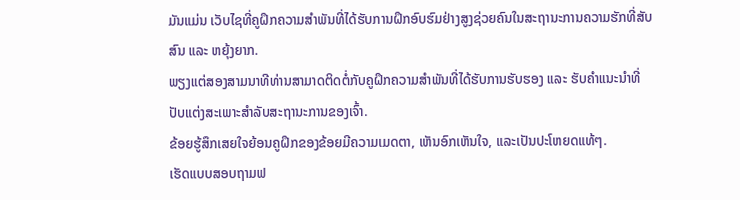ມັນແມ່ນ ເວັບໄຊທີ່ຄູຝຶກຄວາມສຳພັນທີ່ໄດ້ຮັບການຝຶກອົບຮົມຢ່າງສູງຊ່ວຍຄົນໃນສະຖານະການຄວາມຮັກທີ່ສັບສົນ ແລະ ຫຍຸ້ງຍາກ.
ພຽງແຕ່ສອງສາມນາທີທ່ານສາມາດຕິດຕໍ່ກັບຄູຝຶກຄວາມສຳພັນທີ່ໄດ້ຮັບການຮັບຮອງ ແລະ ຮັບຄຳແນະນຳທີ່ປັບແຕ່ງສະເພາະສຳລັບສະຖານະການຂອງເຈົ້າ.
ຂ້ອຍຮູ້ສຶກເສຍໃຈຍ້ອນຄູຝຶກຂອງຂ້ອຍມີຄວາມເມດຕາ, ເຫັນອົກເຫັນໃຈ, ແລະເປັນປະໂຫຍດແທ້ໆ.
ເຮັດແບບສອບຖາມຟ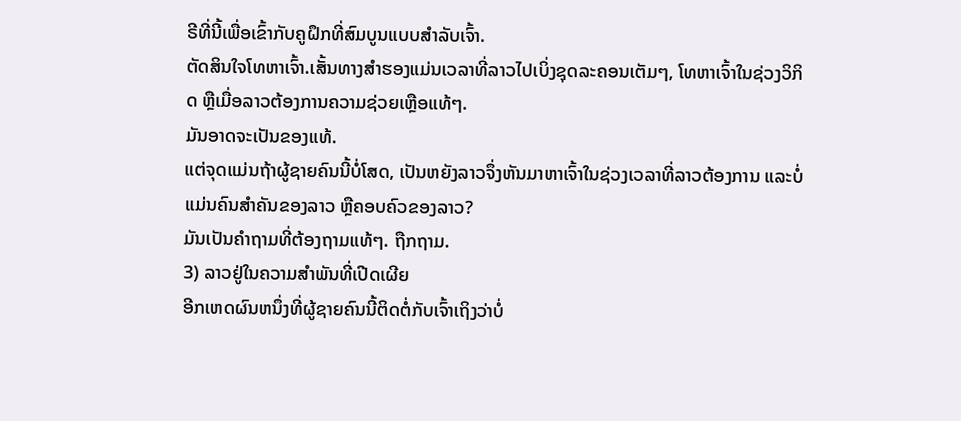ຣີທີ່ນີ້ເພື່ອເຂົ້າກັບຄູຝຶກທີ່ສົມບູນແບບສຳລັບເຈົ້າ.
ຕັດສິນໃຈໂທຫາເຈົ້າ.ເສັ້ນທາງສຳຮອງແມ່ນເວລາທີ່ລາວໄປເບິ່ງຊຸດລະຄອນເຕັມໆ, ໂທຫາເຈົ້າໃນຊ່ວງວິກິດ ຫຼືເມື່ອລາວຕ້ອງການຄວາມຊ່ວຍເຫຼືອແທ້ໆ.
ມັນອາດຈະເປັນຂອງແທ້.
ແຕ່ຈຸດແມ່ນຖ້າຜູ້ຊາຍຄົນນີ້ບໍ່ໂສດ, ເປັນຫຍັງລາວຈຶ່ງຫັນມາຫາເຈົ້າໃນຊ່ວງເວລາທີ່ລາວຕ້ອງການ ແລະບໍ່ແມ່ນຄົນສຳຄັນຂອງລາວ ຫຼືຄອບຄົວຂອງລາວ?
ມັນເປັນຄຳຖາມທີ່ຕ້ອງຖາມແທ້ໆ. ຖືກຖາມ.
3) ລາວຢູ່ໃນຄວາມສໍາພັນທີ່ເປີດເຜີຍ
ອີກເຫດຜົນຫນຶ່ງທີ່ຜູ້ຊາຍຄົນນີ້ຕິດຕໍ່ກັບເຈົ້າເຖິງວ່າບໍ່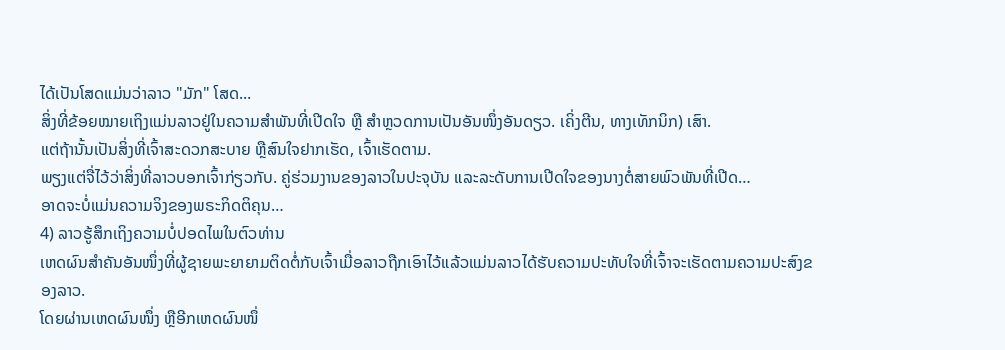ໄດ້ເປັນໂສດແມ່ນວ່າລາວ "ມັກ" ໂສດ...
ສິ່ງທີ່ຂ້ອຍໝາຍເຖິງແມ່ນລາວຢູ່ໃນຄວາມສຳພັນທີ່ເປີດໃຈ ຫຼື ສຳຫຼວດການເປັນອັນໜຶ່ງອັນດຽວ. ເຄິ່ງຕີນ, ທາງເທັກນິກ) ເສົາ.
ແຕ່ຖ້ານັ້ນເປັນສິ່ງທີ່ເຈົ້າສະດວກສະບາຍ ຫຼືສົນໃຈຢາກເຮັດ, ເຈົ້າເຮັດຕາມ.
ພຽງແຕ່ຈື່ໄວ້ວ່າສິ່ງທີ່ລາວບອກເຈົ້າກ່ຽວກັບ. ຄູ່ຮ່ວມງານຂອງລາວໃນປະຈຸບັນ ແລະລະດັບການເປີດໃຈຂອງນາງຕໍ່ສາຍພົວພັນທີ່ເປີດ…
ອາດຈະບໍ່ແມ່ນຄວາມຈິງຂອງພຣະກິດຕິຄຸນ…
4) ລາວຮູ້ສຶກເຖິງຄວາມບໍ່ປອດໄພໃນຕົວທ່ານ
ເຫດຜົນສຳຄັນອັນໜຶ່ງທີ່ຜູ້ຊາຍພະຍາຍາມຕິດຕໍ່ກັບເຈົ້າເມື່ອລາວຖືກເອົາໄວ້ແລ້ວແມ່ນລາວໄດ້ຮັບຄວາມປະທັບໃຈທີ່ເຈົ້າຈະເຮັດຕາມຄວາມປະສົງຂອງລາວ.
ໂດຍຜ່ານເຫດຜົນໜຶ່ງ ຫຼືອີກເຫດຜົນໜຶ່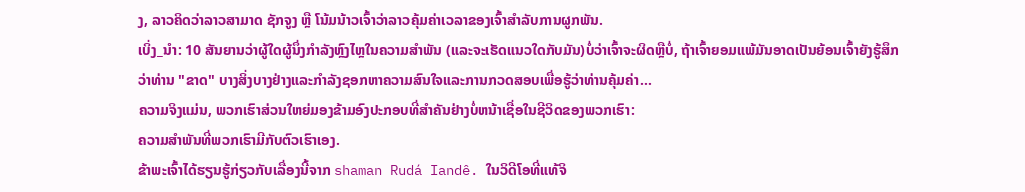ງ, ລາວຄິດວ່າລາວສາມາດ ຊັກຈູງ ຫຼື ໂນ້ມນ້າວເຈົ້າວ່າລາວຄຸ້ມຄ່າເວລາຂອງເຈົ້າສຳລັບການຜູກພັນ.
ເບິ່ງ_ນຳ: 10 ສັນຍານວ່າຜູ້ໃດຜູ້ນຶ່ງກຳລັງຫຼົງໄຫຼໃນຄວາມສຳພັນ (ແລະຈະເຮັດແນວໃດກັບມັນ)ບໍ່ວ່າເຈົ້າຈະຜິດຫຼືບໍ່, ຖ້າເຈົ້າຍອມແພ້ມັນອາດເປັນຍ້ອນເຈົ້າຍັງຮູ້ສຶກວ່າທ່ານ "ຂາດ" ບາງສິ່ງບາງຢ່າງແລະກໍາລັງຊອກຫາຄວາມສົນໃຈແລະການກວດສອບເພື່ອຮູ້ວ່າທ່ານຄຸ້ມຄ່າ…
ຄວາມຈິງແມ່ນ, ພວກເຮົາສ່ວນໃຫຍ່ມອງຂ້າມອົງປະກອບທີ່ສໍາຄັນຢ່າງບໍ່ຫນ້າເຊື່ອໃນຊີວິດຂອງພວກເຮົາ:
ຄວາມສຳພັນທີ່ພວກເຮົາມີກັບຕົວເຮົາເອງ.
ຂ້າພະເຈົ້າໄດ້ຮຽນຮູ້ກ່ຽວກັບເລື່ອງນີ້ຈາກ shaman Rudá Iandê. ໃນວິດີໂອທີ່ແທ້ຈິ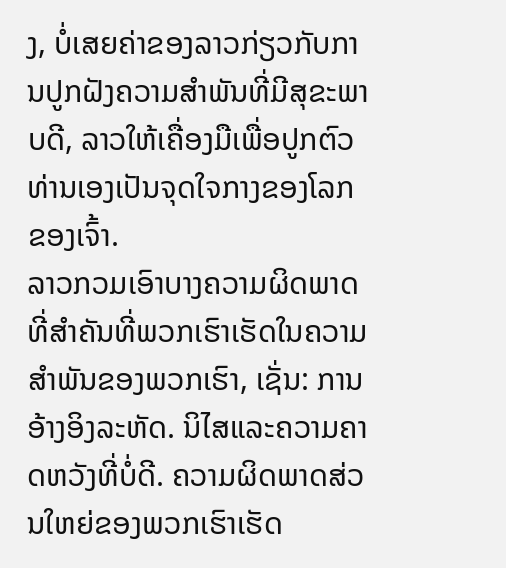ງ, ບໍ່ເສຍຄ່າຂອງລາວກ່ຽວກັບການປູກຝັງຄວາມສໍາພັນທີ່ມີສຸຂະພາບດີ, ລາວໃຫ້ເຄື່ອງມືເພື່ອປູກຕົວທ່ານເອງເປັນຈຸດໃຈກາງຂອງໂລກຂອງເຈົ້າ.
ລາວກວມເອົາບາງຄວາມຜິດພາດທີ່ສໍາຄັນທີ່ພວກເຮົາເຮັດໃນຄວາມສໍາພັນຂອງພວກເຮົາ, ເຊັ່ນ: ການອ້າງອິງລະຫັດ. ນິໄສແລະຄວາມຄາດຫວັງທີ່ບໍ່ດີ. ຄວາມຜິດພາດສ່ວນໃຫຍ່ຂອງພວກເຮົາເຮັດ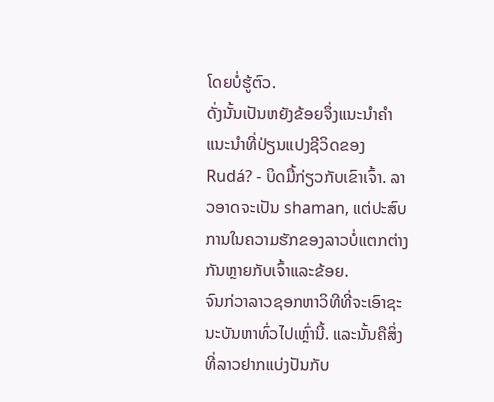ໂດຍບໍ່ຮູ້ຕົວ.
ດັ່ງນັ້ນເປັນຫຍັງຂ້ອຍຈຶ່ງແນະນໍາຄໍາແນະນໍາທີ່ປ່ຽນແປງຊີວິດຂອງ Rudá? - ບິດມື້ກ່ຽວກັບເຂົາເຈົ້າ. ລາວອາດຈະເປັນ shaman, ແຕ່ປະສົບການໃນຄວາມຮັກຂອງລາວບໍ່ແຕກຕ່າງກັນຫຼາຍກັບເຈົ້າແລະຂ້ອຍ.
ຈົນກ່ວາລາວຊອກຫາວິທີທີ່ຈະເອົາຊະນະບັນຫາທົ່ວໄປເຫຼົ່ານີ້. ແລະນັ້ນຄືສິ່ງທີ່ລາວຢາກແບ່ງປັນກັບ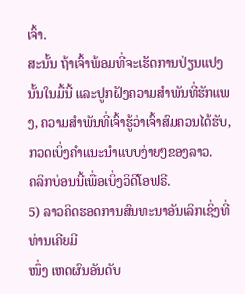ເຈົ້າ.
ສະນັ້ນ ຖ້າເຈົ້າພ້ອມທີ່ຈະເຮັດການປ່ຽນແປງນັ້ນໃນມື້ນີ້ ແລະປູກຝັງຄວາມສຳພັນທີ່ຮັກແພງ, ຄວາມສຳພັນທີ່ເຈົ້າຮູ້ວ່າເຈົ້າສົມຄວນໄດ້ຮັບ, ກວດເບິ່ງຄຳແນະນຳແບບງ່າຍໆຂອງລາວ.
ຄລິກບ່ອນນີ້ເພື່ອເບິ່ງວິດີໂອຟຣີ.
5) ລາວຄິດຮອດການສົນທະນາອັນເລິກເຊິ່ງທີ່ທ່ານເຄີຍມີ
ໜຶ່ງ ເຫດຜົນອັນດັບ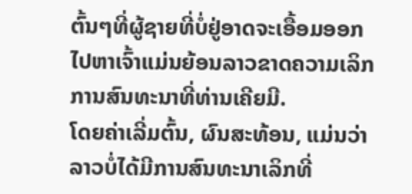ຕົ້ນໆທີ່ຜູ້ຊາຍທີ່ບໍ່ຢູ່ອາດຈະເອື້ອມອອກໄປຫາເຈົ້າແມ່ນຍ້ອນລາວຂາດຄວາມເລິກການສົນທະນາທີ່ທ່ານເຄີຍມີ.
ໂດຍຄ່າເລີ່ມຕົ້ນ, ຜົນສະທ້ອນ, ແມ່ນວ່າລາວບໍ່ໄດ້ມີການສົນທະນາເລິກທີ່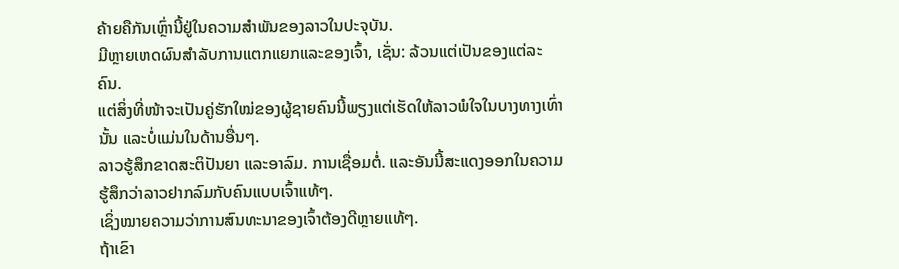ຄ້າຍຄືກັນເຫຼົ່ານີ້ຢູ່ໃນຄວາມສໍາພັນຂອງລາວໃນປະຈຸບັນ.
ມີຫຼາຍເຫດຜົນສໍາລັບການແຕກແຍກແລະຂອງເຈົ້າ, ເຊັ່ນ: ລ້ວນແຕ່ເປັນຂອງແຕ່ລະຄົນ.
ແຕ່ສິ່ງທີ່ໜ້າຈະເປັນຄູ່ຮັກໃໝ່ຂອງຜູ້ຊາຍຄົນນີ້ພຽງແຕ່ເຮັດໃຫ້ລາວພໍໃຈໃນບາງທາງເທົ່ານັ້ນ ແລະບໍ່ແມ່ນໃນດ້ານອື່ນໆ.
ລາວຮູ້ສຶກຂາດສະຕິປັນຍາ ແລະອາລົມ. ການເຊື່ອມຕໍ່. ແລະອັນນີ້ສະແດງອອກໃນຄວາມຮູ້ສຶກວ່າລາວຢາກລົມກັບຄົນແບບເຈົ້າແທ້ໆ.
ເຊິ່ງໝາຍຄວາມວ່າການສົນທະນາຂອງເຈົ້າຕ້ອງດີຫຼາຍແທ້ໆ.
ຖ້າເຂົາ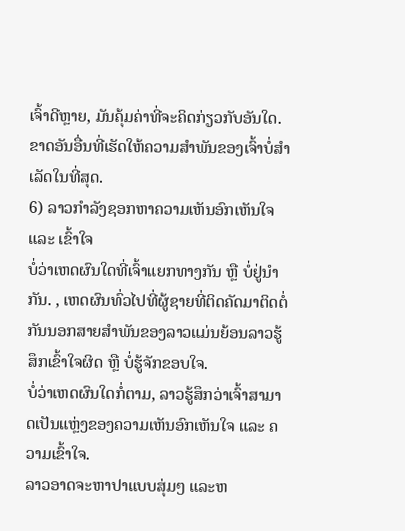ເຈົ້າດີຫຼາຍ, ມັນຄຸ້ມຄ່າທີ່ຈະຄິດກ່ຽວກັບອັນໃດ. ຂາດອັນອື່ນທີ່ເຮັດໃຫ້ຄວາມສຳພັນຂອງເຈົ້າບໍ່ສຳເລັດໃນທີ່ສຸດ.
6) ລາວກຳລັງຊອກຫາຄວາມເຫັນອົກເຫັນໃຈ ແລະ ເຂົ້າໃຈ
ບໍ່ວ່າເຫດຜົນໃດທີ່ເຈົ້າແຍກທາງກັນ ຫຼື ບໍ່ຢູ່ນຳກັນ. , ເຫດຜົນທົ່ວໄປທີ່ຜູ້ຊາຍທີ່ຕິດຄັດມາຕິດຕໍ່ກັນນອກສາຍສຳພັນຂອງລາວແມ່ນຍ້ອນລາວຮູ້ສຶກເຂົ້າໃຈຜິດ ຫຼື ບໍ່ຮູ້ຈັກຂອບໃຈ.
ບໍ່ວ່າເຫດຜົນໃດກໍ່ຕາມ, ລາວຮູ້ສຶກວ່າເຈົ້າສາມາດເປັນແຫຼ່ງຂອງຄວາມເຫັນອົກເຫັນໃຈ ແລະ ຄວາມເຂົ້າໃຈ.
ລາວອາດຈະຫາປາແບບສຸ່ມໆ ແລະຫ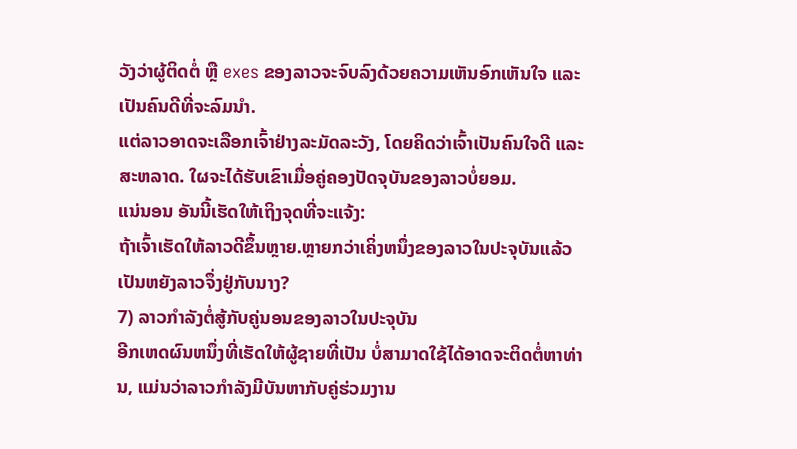ວັງວ່າຜູ້ຕິດຕໍ່ ຫຼື exes ຂອງລາວຈະຈົບລົງດ້ວຍຄວາມເຫັນອົກເຫັນໃຈ ແລະເປັນຄົນດີທີ່ຈະລົມນຳ.
ແຕ່ລາວອາດຈະເລືອກເຈົ້າຢ່າງລະມັດລະວັງ, ໂດຍຄິດວ່າເຈົ້າເປັນຄົນໃຈດີ ແລະ ສະຫລາດ. ໃຜຈະໄດ້ຮັບເຂົາເມື່ອຄູ່ຄອງປັດຈຸບັນຂອງລາວບໍ່ຍອມ.
ແນ່ນອນ ອັນນີ້ເຮັດໃຫ້ເຖິງຈຸດທີ່ຈະແຈ້ງ:
ຖ້າເຈົ້າເຮັດໃຫ້ລາວດີຂຶ້ນຫຼາຍ.ຫຼາຍກວ່າເຄິ່ງຫນຶ່ງຂອງລາວໃນປະຈຸບັນແລ້ວເປັນຫຍັງລາວຈຶ່ງຢູ່ກັບນາງ?
7) ລາວກໍາລັງຕໍ່ສູ້ກັບຄູ່ນອນຂອງລາວໃນປະຈຸບັນ
ອີກເຫດຜົນຫນຶ່ງທີ່ເຮັດໃຫ້ຜູ້ຊາຍທີ່ເປັນ ບໍ່ສາມາດໃຊ້ໄດ້ອາດຈະຕິດຕໍ່ຫາທ່ານ, ແມ່ນວ່າລາວກໍາລັງມີບັນຫາກັບຄູ່ຮ່ວມງານ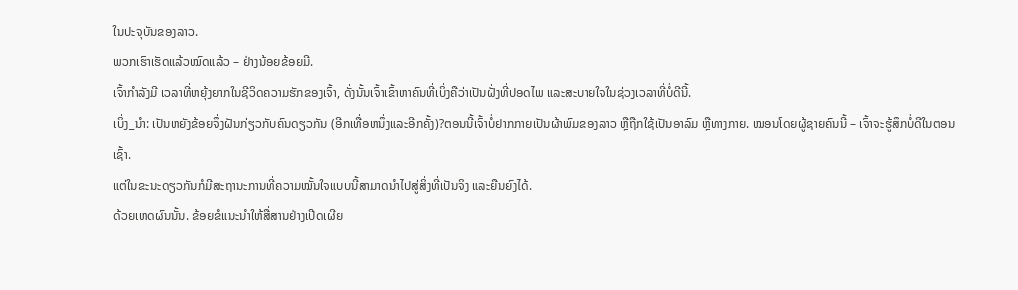ໃນປະຈຸບັນຂອງລາວ.
ພວກເຮົາເຮັດແລ້ວໝົດແລ້ວ – ຢ່າງນ້ອຍຂ້ອຍມີ.
ເຈົ້າກຳລັງມີ ເວລາທີ່ຫຍຸ້ງຍາກໃນຊີວິດຄວາມຮັກຂອງເຈົ້າ, ດັ່ງນັ້ນເຈົ້າເຂົ້າຫາຄົນທີ່ເບິ່ງຄືວ່າເປັນຝັ່ງທີ່ປອດໄພ ແລະສະບາຍໃຈໃນຊ່ວງເວລາທີ່ບໍ່ດີນີ້.
ເບິ່ງ_ນຳ: ເປັນຫຍັງຂ້ອຍຈຶ່ງຝັນກ່ຽວກັບຄົນດຽວກັນ (ອີກເທື່ອຫນຶ່ງແລະອີກຄັ້ງ)?ຕອນນີ້ເຈົ້າບໍ່ຢາກກາຍເປັນຜ້າພົມຂອງລາວ ຫຼືຖືກໃຊ້ເປັນອາລົມ ຫຼືທາງກາຍ. ໝອນໂດຍຜູ້ຊາຍຄົນນີ້ – ເຈົ້າຈະຮູ້ສຶກບໍ່ດີໃນຕອນເຊົ້າ.
ແຕ່ໃນຂະນະດຽວກັນກໍມີສະຖານະການທີ່ຄວາມໝັ້ນໃຈແບບນີ້ສາມາດນຳໄປສູ່ສິ່ງທີ່ເປັນຈິງ ແລະຍືນຍົງໄດ້.
ດ້ວຍເຫດຜົນນັ້ນ. ຂ້ອຍຂໍແນະນຳໃຫ້ສື່ສານຢ່າງເປີດເຜີຍ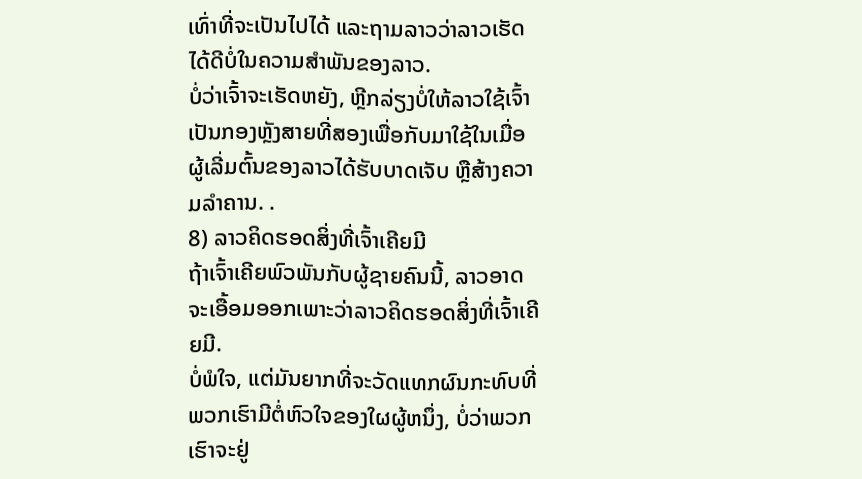ເທົ່າທີ່ຈະເປັນໄປໄດ້ ແລະຖາມລາວວ່າລາວເຮັດໄດ້ດີບໍ່ໃນຄວາມສຳພັນຂອງລາວ.
ບໍ່ວ່າເຈົ້າຈະເຮັດຫຍັງ, ຫຼີກລ່ຽງບໍ່ໃຫ້ລາວໃຊ້ເຈົ້າເປັນກອງຫຼັງສາຍທີ່ສອງເພື່ອກັບມາໃຊ້ໃນເມື່ອຜູ້ເລີ່ມຕົ້ນຂອງລາວໄດ້ຮັບບາດເຈັບ ຫຼືສ້າງຄວາມລຳຄານ. .
8) ລາວຄິດຮອດສິ່ງທີ່ເຈົ້າເຄີຍມີ
ຖ້າເຈົ້າເຄີຍພົວພັນກັບຜູ້ຊາຍຄົນນີ້, ລາວອາດຈະເອື້ອມອອກເພາະວ່າລາວຄິດຮອດສິ່ງທີ່ເຈົ້າເຄີຍມີ.
ບໍ່ພໍໃຈ, ແຕ່ມັນຍາກທີ່ຈະວັດແທກຜົນກະທົບທີ່ພວກເຮົາມີຕໍ່ຫົວໃຈຂອງໃຜຜູ້ຫນຶ່ງ, ບໍ່ວ່າພວກເຮົາຈະຢູ່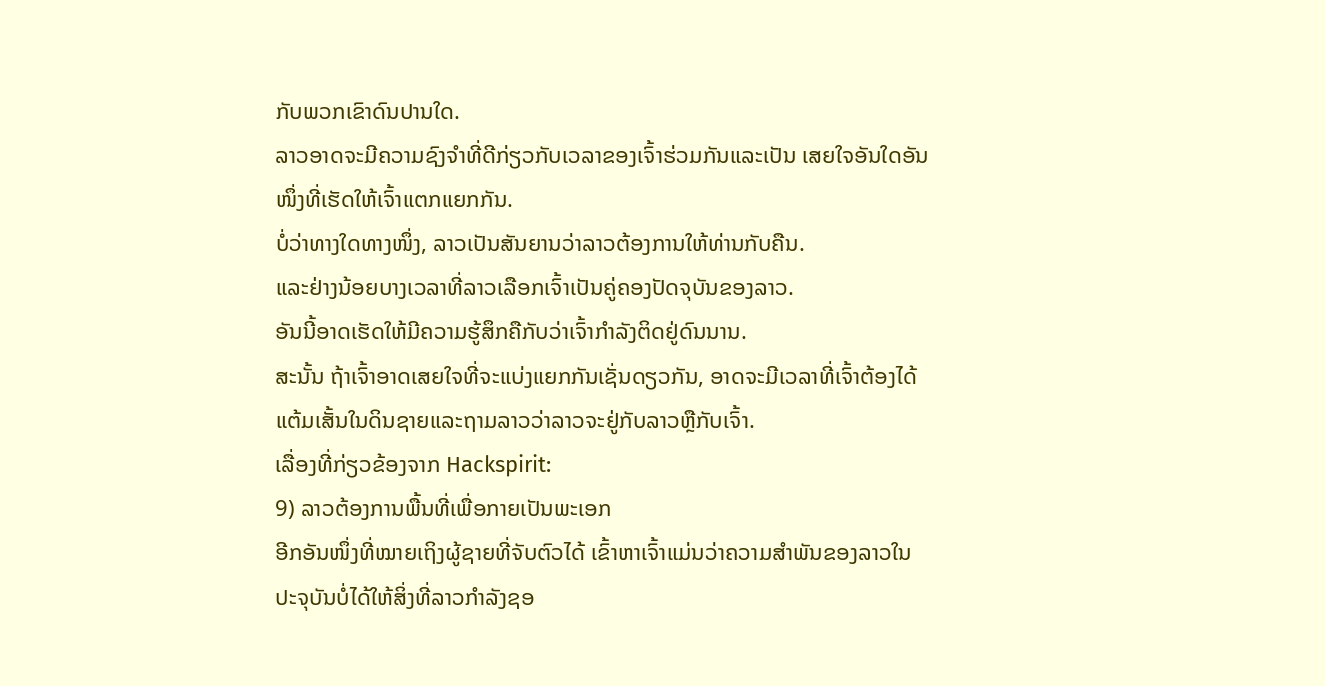ກັບພວກເຂົາດົນປານໃດ.
ລາວອາດຈະມີຄວາມຊົງຈໍາທີ່ດີກ່ຽວກັບເວລາຂອງເຈົ້າຮ່ວມກັນແລະເປັນ ເສຍໃຈອັນໃດອັນໜຶ່ງທີ່ເຮັດໃຫ້ເຈົ້າແຕກແຍກກັນ.
ບໍ່ວ່າທາງໃດທາງໜຶ່ງ, ລາວເປັນສັນຍານວ່າລາວຕ້ອງການໃຫ້ທ່ານກັບຄືນ.
ແລະຢ່າງນ້ອຍບາງເວລາທີ່ລາວເລືອກເຈົ້າເປັນຄູ່ຄອງປັດຈຸບັນຂອງລາວ.
ອັນນີ້ອາດເຮັດໃຫ້ມີຄວາມຮູ້ສຶກຄືກັບວ່າເຈົ້າກໍາລັງຕິດຢູ່ດົນນານ.
ສະນັ້ນ ຖ້າເຈົ້າອາດເສຍໃຈທີ່ຈະແບ່ງແຍກກັນເຊັ່ນດຽວກັນ, ອາດຈະມີເວລາທີ່ເຈົ້າຕ້ອງໄດ້ແຕ້ມເສັ້ນໃນດິນຊາຍແລະຖາມລາວວ່າລາວຈະຢູ່ກັບລາວຫຼືກັບເຈົ້າ.
ເລື່ອງທີ່ກ່ຽວຂ້ອງຈາກ Hackspirit:
9) ລາວຕ້ອງການພື້ນທີ່ເພື່ອກາຍເປັນພະເອກ
ອີກອັນໜຶ່ງທີ່ໝາຍເຖິງຜູ້ຊາຍທີ່ຈັບຕົວໄດ້ ເຂົ້າຫາເຈົ້າແມ່ນວ່າຄວາມສຳພັນຂອງລາວໃນປະຈຸບັນບໍ່ໄດ້ໃຫ້ສິ່ງທີ່ລາວກໍາລັງຊອ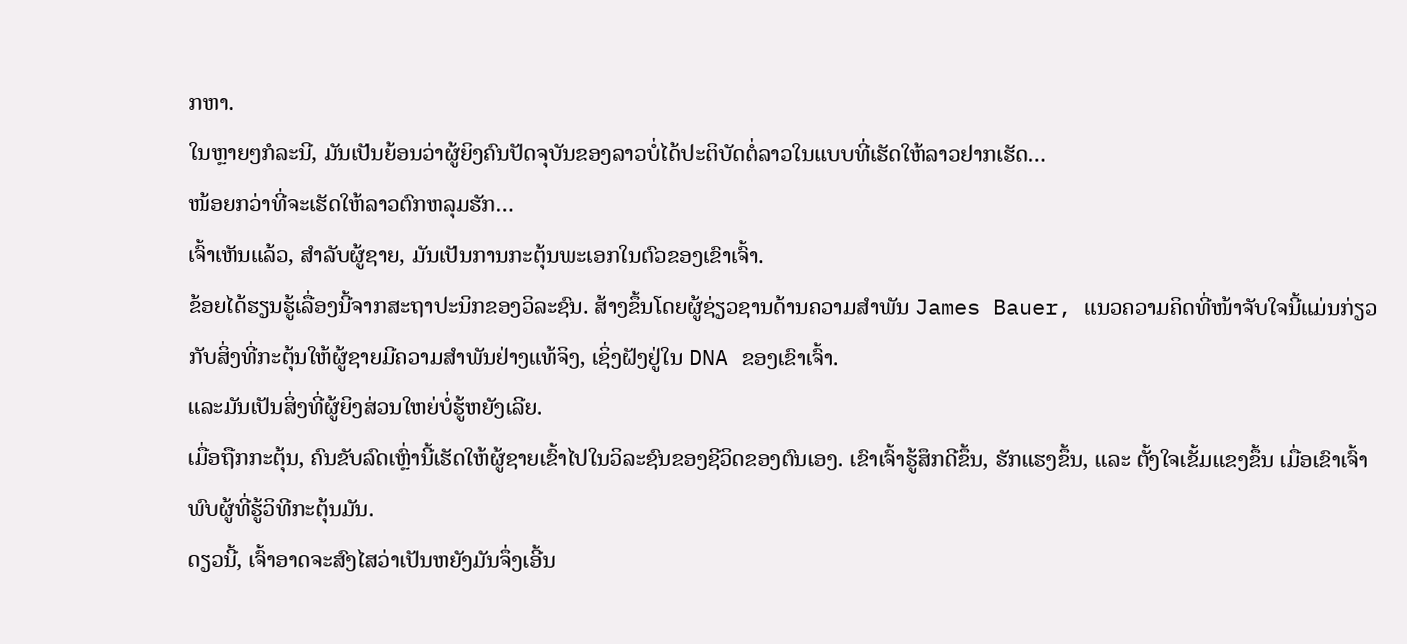ກຫາ.
ໃນຫຼາຍໆກໍລະນີ, ມັນເປັນຍ້ອນວ່າຜູ້ຍິງຄົນປັດຈຸບັນຂອງລາວບໍ່ໄດ້ປະຕິບັດຕໍ່ລາວໃນແບບທີ່ເຮັດໃຫ້ລາວຢາກເຮັດ…
ໜ້ອຍກວ່າທີ່ຈະເຮັດໃຫ້ລາວຕົກຫລຸມຮັກ…
ເຈົ້າເຫັນແລ້ວ, ສຳລັບຜູ້ຊາຍ, ມັນເປັນການກະຕຸ້ນພະເອກໃນຕົວຂອງເຂົາເຈົ້າ.
ຂ້ອຍໄດ້ຮຽນຮູ້ເລື່ອງນີ້ຈາກສະຖາປະນິກຂອງວິລະຊົນ. ສ້າງຂຶ້ນໂດຍຜູ້ຊ່ຽວຊານດ້ານຄວາມສຳພັນ James Bauer, ແນວຄວາມຄິດທີ່ໜ້າຈັບໃຈນີ້ແມ່ນກ່ຽວກັບສິ່ງທີ່ກະຕຸ້ນໃຫ້ຜູ້ຊາຍມີຄວາມສໍາພັນຢ່າງແທ້ຈິງ, ເຊິ່ງຝັງຢູ່ໃນ DNA ຂອງເຂົາເຈົ້າ.
ແລະມັນເປັນສິ່ງທີ່ຜູ້ຍິງສ່ວນໃຫຍ່ບໍ່ຮູ້ຫຍັງເລີຍ.
ເມື່ອຖືກກະຕຸ້ນ, ຄົນຂັບລົດເຫຼົ່ານີ້ເຮັດໃຫ້ຜູ້ຊາຍເຂົ້າໄປໃນວິລະຊົນຂອງຊີວິດຂອງຕົນເອງ. ເຂົາເຈົ້າຮູ້ສຶກດີຂຶ້ນ, ຮັກແຮງຂຶ້ນ, ແລະ ຕັ້ງໃຈເຂັ້ມແຂງຂຶ້ນ ເມື່ອເຂົາເຈົ້າພົບຜູ້ທີ່ຮູ້ວິທີກະຕຸ້ນມັນ.
ດຽວນີ້, ເຈົ້າອາດຈະສົງໄສວ່າເປັນຫຍັງມັນຈຶ່ງເອີ້ນ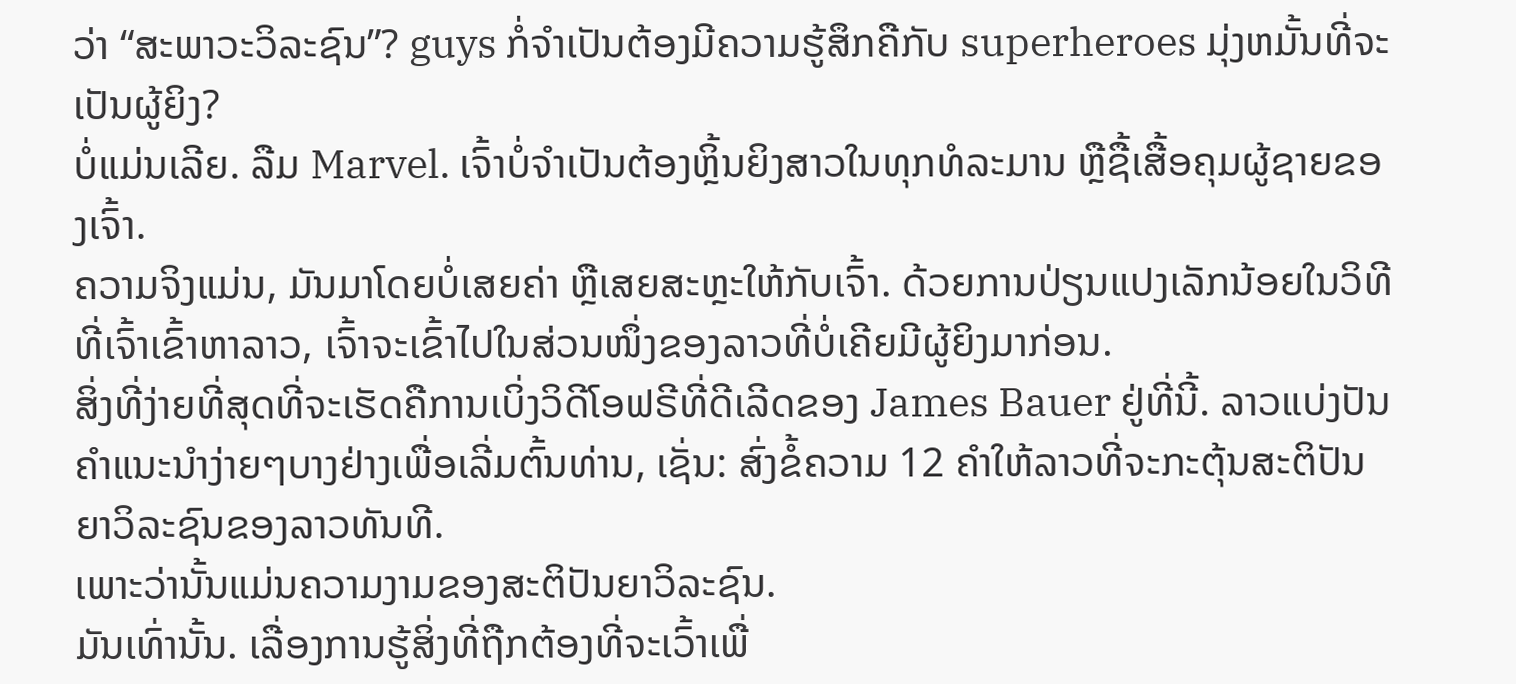ວ່າ “ສະພາວະວິລະຊົນ”? guys ກໍ່ຈໍາເປັນຕ້ອງມີຄວາມຮູ້ສຶກຄືກັບ superheroes ມຸ່ງຫມັ້ນທີ່ຈະເປັນຜູ້ຍິງ?
ບໍ່ແມ່ນເລີຍ. ລືມ Marvel. ເຈົ້າບໍ່ຈຳເປັນຕ້ອງຫຼິ້ນຍິງສາວໃນທຸກທໍລະມານ ຫຼືຊື້ເສື້ອຄຸມຜູ້ຊາຍຂອງເຈົ້າ.
ຄວາມຈິງແມ່ນ, ມັນມາໂດຍບໍ່ເສຍຄ່າ ຫຼືເສຍສະຫຼະໃຫ້ກັບເຈົ້າ. ດ້ວຍການປ່ຽນແປງເລັກນ້ອຍໃນວິທີທີ່ເຈົ້າເຂົ້າຫາລາວ, ເຈົ້າຈະເຂົ້າໄປໃນສ່ວນໜຶ່ງຂອງລາວທີ່ບໍ່ເຄີຍມີຜູ້ຍິງມາກ່ອນ.
ສິ່ງທີ່ງ່າຍທີ່ສຸດທີ່ຈະເຮັດຄືການເບິ່ງວິດີໂອຟຣີທີ່ດີເລີດຂອງ James Bauer ຢູ່ທີ່ນີ້. ລາວແບ່ງປັນຄໍາແນະນໍາງ່າຍໆບາງຢ່າງເພື່ອເລີ່ມຕົ້ນທ່ານ, ເຊັ່ນ: ສົ່ງຂໍ້ຄວາມ 12 ຄໍາໃຫ້ລາວທີ່ຈະກະຕຸ້ນສະຕິປັນຍາວິລະຊົນຂອງລາວທັນທີ.
ເພາະວ່ານັ້ນແມ່ນຄວາມງາມຂອງສະຕິປັນຍາວິລະຊົນ.
ມັນເທົ່ານັ້ນ. ເລື່ອງການຮູ້ສິ່ງທີ່ຖືກຕ້ອງທີ່ຈະເວົ້າເພື່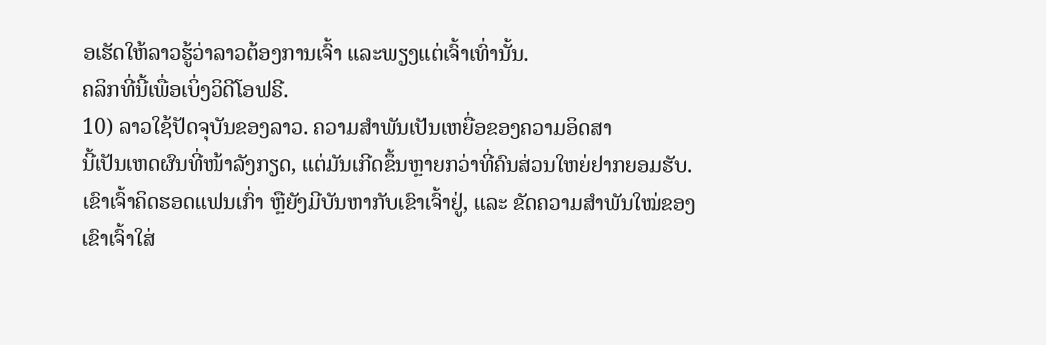ອເຮັດໃຫ້ລາວຮູ້ວ່າລາວຕ້ອງການເຈົ້າ ແລະພຽງແຕ່ເຈົ້າເທົ່ານັ້ນ.
ຄລິກທີ່ນີ້ເພື່ອເບິ່ງວິດີໂອຟຣີ.
10) ລາວໃຊ້ປັດຈຸບັນຂອງລາວ. ຄວາມສຳພັນເປັນເຫຍື່ອຂອງຄວາມອິດສາ
ນີ້ເປັນເຫດຜົນທີ່ໜ້າລັງກຽດ, ແຕ່ມັນເກີດຂຶ້ນຫຼາຍກວ່າທີ່ຄົນສ່ວນໃຫຍ່ຢາກຍອມຮັບ.
ເຂົາເຈົ້າຄິດຮອດແຟນເກົ່າ ຫຼືຍັງມີບັນຫາກັບເຂົາເຈົ້າຢູ່, ແລະ ຂັດຄວາມສຳພັນໃໝ່ຂອງເຂົາເຈົ້າໃສ່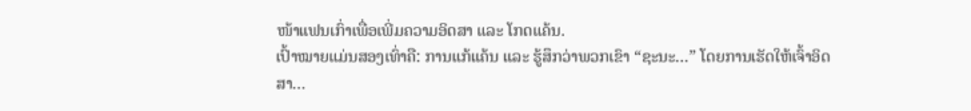ໜ້າແຟນເກົ່າເພື່ອເພີ່ມຄວາມອິດສາ ແລະ ໂກດແຄ້ນ.
ເປົ້າໝາຍແມ່ນສອງເທົ່າຄື: ການແກ້ແຄ້ນ ແລະ ຮູ້ສຶກວ່າພວກເຂົາ “ຊະນະ…” ໂດຍການເຮັດໃຫ້ເຈົ້າອິດສາ…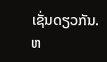ເຊັ່ນດຽວກັນ. ຫ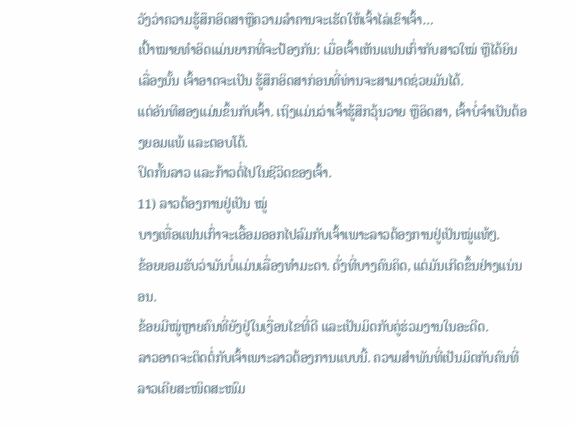ວັງວ່າຄວາມຮູ້ສຶກອິດສາຫຼືຄວາມລຳຄານຈະເຮັດໃຫ້ເຈົ້າໄລ່ເຂົາເຈົ້າ…
ເປົ້າໝາຍທຳອິດແມ່ນຍາກທີ່ຈະປ້ອງກັນ: ເມື່ອເຈົ້າເຫັນແຟນເກົ່າກັບສາວໃໝ່ ຫຼືໄດ້ຍິນເລື່ອງນັ້ນ ເຈົ້າອາດຈະເປັນ ຮູ້ສຶກອິດສາກ່ອນທີ່ທ່ານຈະສາມາດຊ່ວຍມັນໄດ້.
ແຕ່ອັນທີສອງແມ່ນຂຶ້ນກັບເຈົ້າ. ເຖິງແມ່ນວ່າເຈົ້າຮູ້ສຶກວຸ້ນວາຍ ຫຼືອິດສາ, ເຈົ້າບໍ່ຈຳເປັນຕ້ອງຍອມແພ້ ແລະຕອບໂຕ້.
ປິດກັ້ນລາວ ແລະກ້າວຕໍ່ໄປໃນຊີວິດຂອງເຈົ້າ.
11) ລາວຕ້ອງການຢູ່ເປັນ ໝູ່
ບາງເທື່ອແຟນເກົ່າຈະເອື້ອມອອກໄປລົມກັບເຈົ້າເພາະລາວຕ້ອງການຢູ່ເປັນໝູ່ແທ້ໆ.
ຂ້ອຍຍອມຮັບວ່າມັນບໍ່ແມ່ນເລື່ອງທຳມະດາ. ດັ່ງທີ່ບາງຄົນຄິດ, ແຕ່ມັນເກີດຂຶ້ນຢ່າງແນ່ນອນ.
ຂ້ອຍມີໝູ່ຫຼາຍຄົນທີ່ຍັງຢູ່ໃນເງື່ອນໄຂທີ່ດີ ແລະເປັນມິດກັບຄູ່ຮ່ວມງານໃນອະດີດ.
ລາວອາດຈະຕິດຕໍ່ກັບເຈົ້າເພາະລາວຕ້ອງການແບບນີ້. ຄວາມສຳພັນທີ່ເປັນມິດກັບຄົນທີ່ລາວເຄີຍສະໜິດສະໜົມ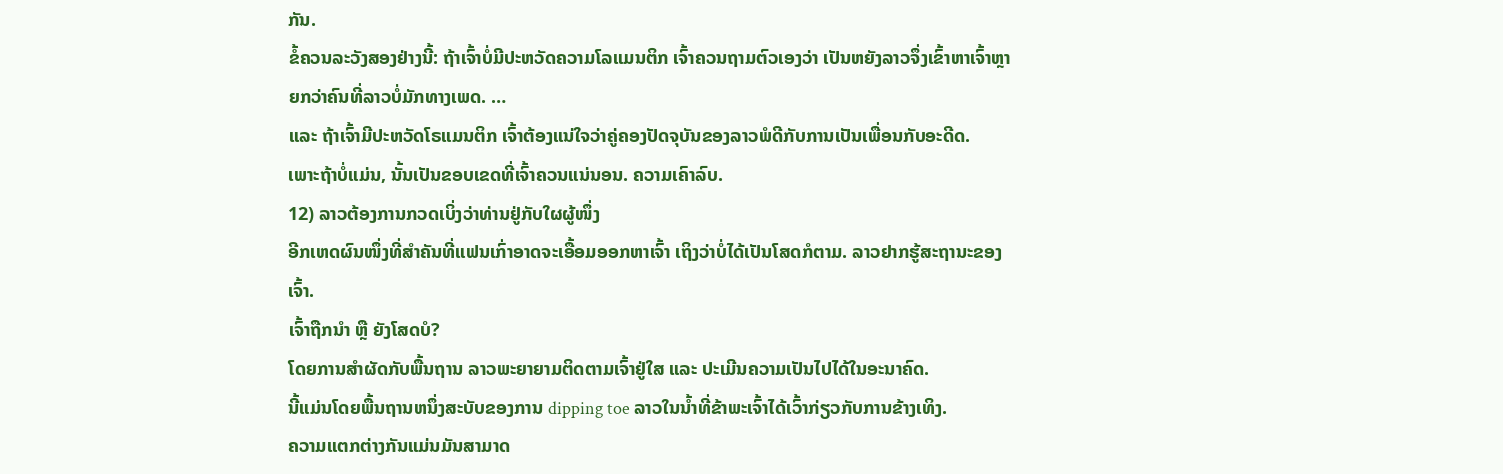ກັນ.
ຂໍ້ຄວນລະວັງສອງຢ່າງນີ້: ຖ້າເຈົ້າບໍ່ມີປະຫວັດຄວາມໂລແມນຕິກ ເຈົ້າຄວນຖາມຕົວເອງວ່າ ເປັນຫຍັງລາວຈຶ່ງເຂົ້າຫາເຈົ້າຫຼາຍກວ່າຄົນທີ່ລາວບໍ່ມັກທາງເພດ. …
ແລະ ຖ້າເຈົ້າມີປະຫວັດໂຣແມນຕິກ ເຈົ້າຕ້ອງແນ່ໃຈວ່າຄູ່ຄອງປັດຈຸບັນຂອງລາວພໍດີກັບການເປັນເພື່ອນກັບອະດີດ.
ເພາະຖ້າບໍ່ແມ່ນ, ນັ້ນເປັນຂອບເຂດທີ່ເຈົ້າຄວນແນ່ນອນ. ຄວາມເຄົາລົບ.
12) ລາວຕ້ອງການກວດເບິ່ງວ່າທ່ານຢູ່ກັບໃຜຜູ້ໜຶ່ງ
ອີກເຫດຜົນໜຶ່ງທີ່ສຳຄັນທີ່ແຟນເກົ່າອາດຈະເອື້ອມອອກຫາເຈົ້າ ເຖິງວ່າບໍ່ໄດ້ເປັນໂສດກໍຕາມ. ລາວຢາກຮູ້ສະຖານະຂອງເຈົ້າ.
ເຈົ້າຖືກນຳ ຫຼື ຍັງໂສດບໍ?
ໂດຍການສຳຜັດກັບພື້ນຖານ ລາວພະຍາຍາມຕິດຕາມເຈົ້າຢູ່ໃສ ແລະ ປະເມີນຄວາມເປັນໄປໄດ້ໃນອະນາຄົດ.
ນີ້ແມ່ນໂດຍພື້ນຖານຫນຶ່ງສະບັບຂອງການ dipping toe ລາວໃນນ້ຳທີ່ຂ້າພະເຈົ້າໄດ້ເວົ້າກ່ຽວກັບການຂ້າງເທິງ.
ຄວາມແຕກຕ່າງກັນແມ່ນມັນສາມາດ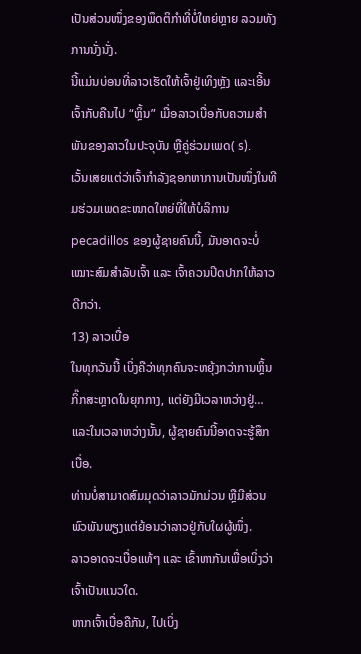ເປັນສ່ວນໜຶ່ງຂອງພຶດຕິກຳທີ່ບໍ່ໃຫຍ່ຫຼາຍ ລວມທັງການນັ່ງນັ່ງ.
ນີ້ແມ່ນບ່ອນທີ່ລາວເຮັດໃຫ້ເຈົ້າຢູ່ເທິງຫຼັງ ແລະເອີ້ນເຈົ້າກັບຄືນໄປ “ຫຼິ້ນ” ເມື່ອລາວເບື່ອກັບຄວາມສຳພັນຂອງລາວໃນປະຈຸບັນ ຫຼືຄູ່ຮ່ວມເພດ( s).
ເວັ້ນເສຍແຕ່ວ່າເຈົ້າກຳລັງຊອກຫາການເປັນໜຶ່ງໃນທີມຮ່ວມເພດຂະໜາດໃຫຍ່ທີ່ໃຫ້ບໍລິການ pecadillos ຂອງຜູ້ຊາຍຄົນນີ້, ມັນອາດຈະບໍ່ເໝາະສົມສຳລັບເຈົ້າ ແລະ ເຈົ້າຄວນປິດປາກໃຫ້ລາວດີກວ່າ.
13) ລາວເບື່ອ
ໃນທຸກວັນນີ້ ເບິ່ງຄືວ່າທຸກຄົນຈະຫຍຸ້ງກວ່າການຫຼິ້ນກິ໊ກສະຫຼາດໃນຍຸກກາງ, ແຕ່ຍັງມີເວລາຫວ່າງຢູ່…
ແລະໃນເວລາຫວ່າງນັ້ນ, ຜູ້ຊາຍຄົນນີ້ອາດຈະຮູ້ສຶກເບື່ອ.
ທ່ານບໍ່ສາມາດສົມມຸດວ່າລາວມັກມ່ວນ ຫຼືມີສ່ວນພົວພັນພຽງແຕ່ຍ້ອນວ່າລາວຢູ່ກັບໃຜຜູ້ໜຶ່ງ.
ລາວອາດຈະເບື່ອແທ້ໆ ແລະ ເຂົ້າຫາກັນເພື່ອເບິ່ງວ່າເຈົ້າເປັນແນວໃດ.
ຫາກເຈົ້າເບື່ອຄືກັນ, ໄປເບິ່ງ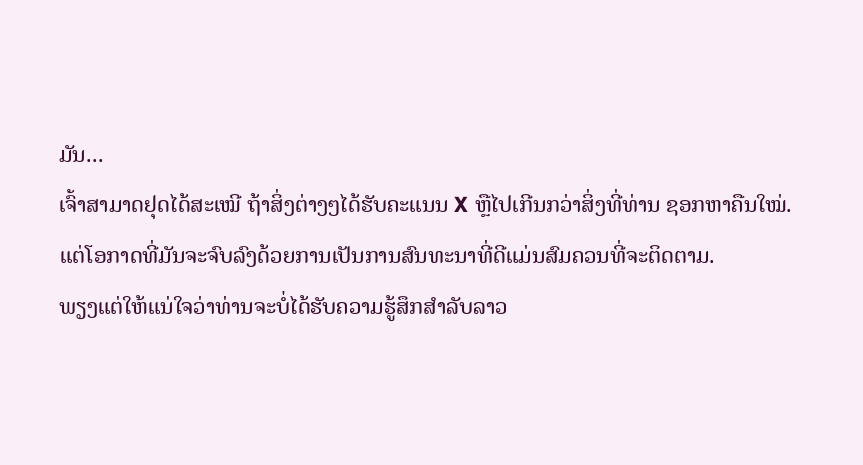ມັນ...
ເຈົ້າສາມາດຢຸດໄດ້ສະເໝີ ຖ້າສິ່ງຕ່າງໆໄດ້ຮັບຄະແນນ X ຫຼືໄປເກີນກວ່າສິ່ງທີ່ທ່ານ ຊອກຫາຄືນໃໝ່.
ແຕ່ໂອກາດທີ່ມັນຈະຈົບລົງດ້ວຍການເປັນການສົນທະນາທີ່ດີແມ່ນສົມຄວນທີ່ຈະຕິດຕາມ.
ພຽງແຕ່ໃຫ້ແນ່ໃຈວ່າທ່ານຈະບໍ່ໄດ້ຮັບຄວາມຮູ້ສຶກສໍາລັບລາວ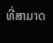ທີ່ສາມາດ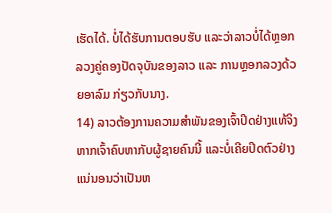ເຮັດໄດ້. ບໍ່ໄດ້ຮັບການຕອບຮັບ ແລະວ່າລາວບໍ່ໄດ້ຫຼອກລວງຄູ່ຄອງປັດຈຸບັນຂອງລາວ ແລະ ການຫຼອກລວງດ້ວຍອາລົມ ກ່ຽວກັບນາງ.
14) ລາວຕ້ອງການຄວາມສຳພັນຂອງເຈົ້າປິດຢ່າງແທ້ຈິງ
ຫາກເຈົ້າຄົບຫາກັບຜູ້ຊາຍຄົນນີ້ ແລະບໍ່ເຄີຍປິດຕົວຢ່າງແນ່ນອນວ່າເປັນຫ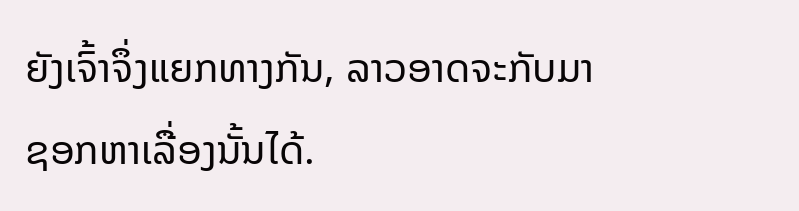ຍັງເຈົ້າຈຶ່ງແຍກທາງກັນ, ລາວອາດຈະກັບມາຊອກຫາເລື່ອງນັ້ນໄດ້.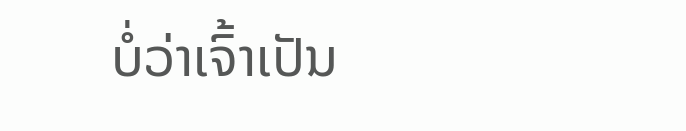ບໍ່ວ່າເຈົ້າເປັນ